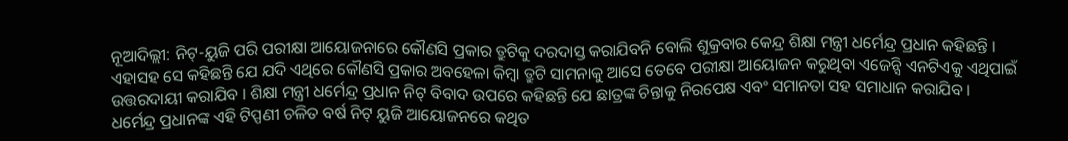ନୂଆଦିଲ୍ଲୀ: ନିଟ୍-ୟୁଜି ପରି ପରୀକ୍ଷା ଆୟୋଜନାରେ କୌଣସି ପ୍ରକାର ତ୍ରୁଟିକୁ ଦରଦାସ୍ତ କରାଯିବନି ବୋଲି ଶୁକ୍ରବାର କେନ୍ଦ୍ର ଶିକ୍ଷା ମନ୍ତ୍ରୀ ଧର୍ମେନ୍ଦ୍ର ପ୍ରଧାନ କହିଛନ୍ତି । ଏହାସହ ସେ କହିଛନ୍ତି ଯେ ଯଦି ଏଥିରେ କୌଣସି ପ୍ରକାର ଅବହେଳା କିମ୍ୱା ତ୍ରୁଟି ସାମନାକୁ ଆସେ ତେବେ ପରୀକ୍ଷା ଆୟୋଜନ କରୁଥିବା ଏଜେନ୍ସି ଏନଟିଏକୁ ଏଥିପାଇଁ ଉତ୍ତରଦାୟୀ କରାଯିବ । ଶିକ୍ଷା ମନ୍ତ୍ରୀ ଧର୍ମେନ୍ଦ୍ର ପ୍ରଧାନ ନିଟ୍ ବିବାଦ ଉପରେ କହିଛନ୍ତି ଯେ ଛାତ୍ରଙ୍କ ଚିନ୍ତାକୁ ନିରପେକ୍ଷ ଏବଂ ସମାନତା ସହ ସମାଧାନ କରାଯିବ ।
ଧର୍ମେନ୍ଦ୍ର ପ୍ରଧାନଙ୍କ ଏହି ଟିପ୍ପଣୀ ଚଳିତ ବର୍ଷ ନିଟ୍ ୟୁଜି ଆୟୋଜନରେ କଥିତ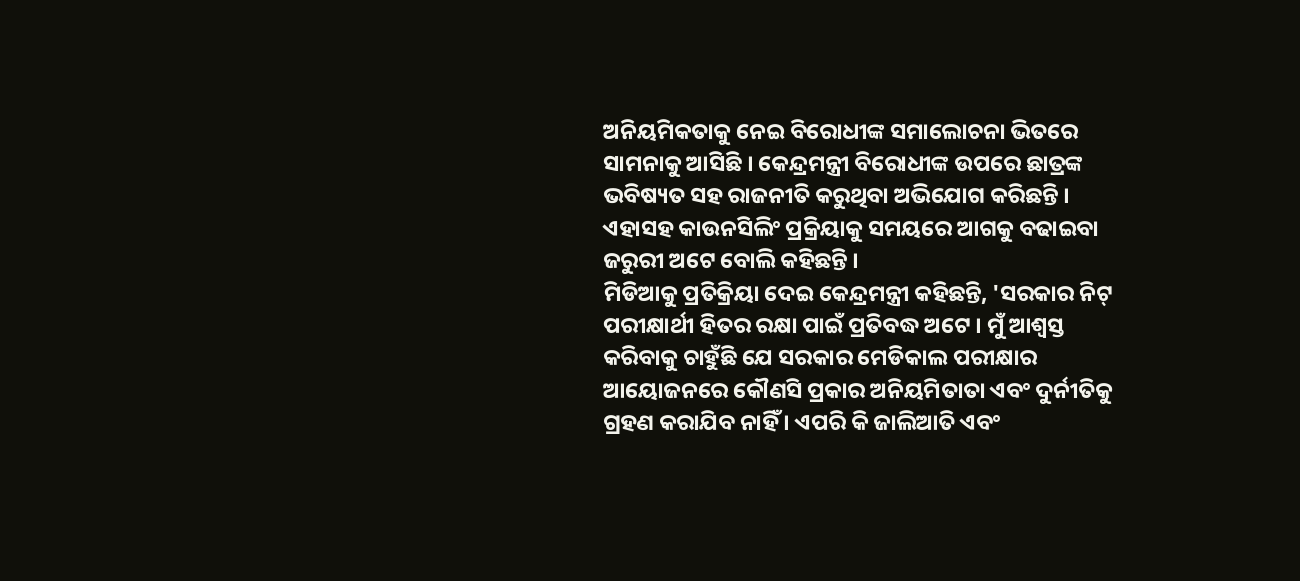ଅନିୟମିକତାକୁ ନେଇ ବିରୋଧୀଙ୍କ ସମାଲୋଚନା ଭିତରେ ସାମନାକୁ ଆସିଛି । କେନ୍ଦ୍ରମନ୍ତ୍ରୀ ବିରୋଧୀଙ୍କ ଉପରେ ଛାତ୍ରଙ୍କ ଭବିଷ୍ୟତ ସହ ରାଜନୀତି କରୁଥିବା ଅଭିଯୋଗ କରିଛନ୍ତି । ଏହାସହ କାଉନସିଲିଂ ପ୍ରକ୍ରିୟାକୁ ସମୟରେ ଆଗକୁ ବଢାଇବା ଜରୁରୀ ଅଟେ ବୋଲି କହିଛନ୍ତି ।
ମିଡିଆକୁ ପ୍ରତିକ୍ରିୟା ଦେଇ କେନ୍ଦ୍ରମନ୍ତ୍ରୀ କହିଛନ୍ତି, 'ସରକାର ନିଟ୍ ପରୀକ୍ଷାର୍ଥୀ ହିତର ରକ୍ଷା ପାଇଁ ପ୍ରତିବଦ୍ଧ ଅଟେ । ମୁଁ ଆଶ୍ୱସ୍ତ କରିବାକୁ ଚାହୁଁଛି ଯେ ସରକାର ମେଡିକାଲ ପରୀକ୍ଷାର ଆୟୋଜନରେ କୌଣସି ପ୍ରକାର ଅନିୟମିତାତା ଏବଂ ଦୁର୍ନୀତିକୁ ଗ୍ରହଣ କରାଯିବ ନାହିଁ । ଏପରି କି ଜାଲିଆତି ଏବଂ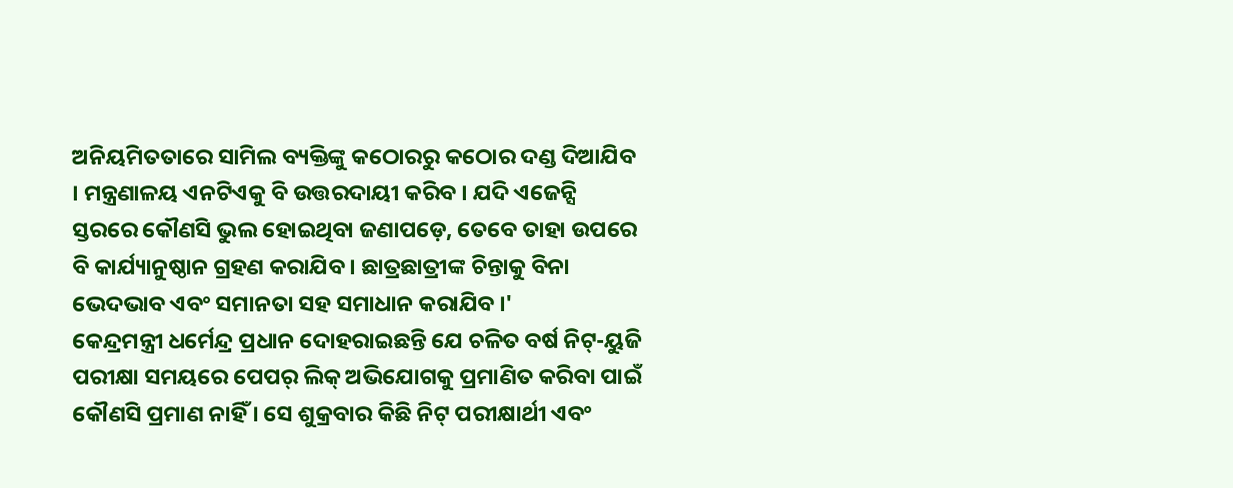ଅନିୟମିତତାରେ ସାମିଲ ବ୍ୟକ୍ତିଙ୍କୁ କଠୋରରୁ କଠୋର ଦଣ୍ଡ ଦିଆଯିବ । ମନ୍ତ୍ରଣାଳୟ ଏନଟିଏକୁ ବି ଉତ୍ତରଦାୟୀ କରିବ । ଯଦି ଏଜେନ୍ସି ସ୍ତରରେ କୌଣସି ଭୁଲ ହୋଇଥିବା ଜଣାପଡ଼େ, ତେବେ ତାହା ଉପରେ ବି କାର୍ଯ୍ୟାନୁଷ୍ଠାନ ଗ୍ରହଣ କରାଯିବ । ଛାତ୍ରଛାତ୍ରୀଙ୍କ ଚିନ୍ତାକୁ ବିନା ଭେଦଭାବ ଏବଂ ସମାନତା ସହ ସମାଧାନ କରାଯିବ ।'
କେନ୍ଦ୍ରମନ୍ତ୍ରୀ ଧର୍ମେନ୍ଦ୍ର ପ୍ରଧାନ ଦୋହରାଇଛନ୍ତି ଯେ ଚଳିତ ବର୍ଷ ନିଟ୍-ୟୁଜି ପରୀକ୍ଷା ସମୟରେ ପେପର୍ ଲିକ୍ ଅଭିଯୋଗକୁ ପ୍ରମାଣିତ କରିବା ପାଇଁ କୌଣସି ପ୍ରମାଣ ନାହିଁ । ସେ ଶୁକ୍ରବାର କିଛି ନିଟ୍ ପରୀକ୍ଷାର୍ଥୀ ଏବଂ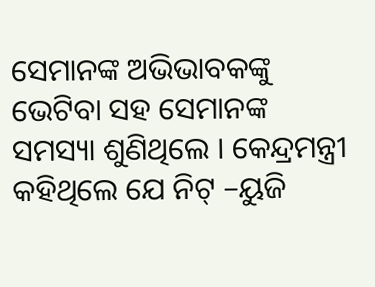ସେମାନଙ୍କ ଅଭିଭାବକଙ୍କୁ ଭେଟିବା ସହ ସେମାନଙ୍କ ସମସ୍ୟା ଶୁଣିଥିଲେ । କେନ୍ଦ୍ରମନ୍ତ୍ରୀ କହିଥିଲେ ଯେ ନିଟ୍ –ୟୁଜି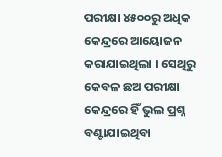ପରୀକ୍ଷା ୪୫୦୦ରୁ ଅଧିକ କେନ୍ଦ୍ରରେ ଆୟୋଜନ କରାଯାଇଥିଲା । ସେଥିରୁ କେବଳ ଛଅ ପରୀକ୍ଷା କେନ୍ଦ୍ରରେ ହିଁ ଭୁଲ ପ୍ରଶ୍ନ ବଣ୍ଟାଯାଇଥିବା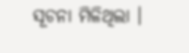ସୂଚନା ମିଳିଥିଲା ।